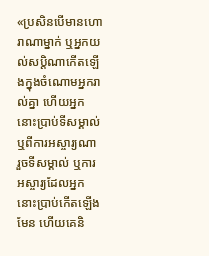«ប្រសិនបើមានហោរាណាម្នាក់ ឬអ្នកយល់សប្ដិណាកើតឡើងក្នុងចំណោមអ្នករាល់គ្នា ហើយអ្នកនោះប្រាប់ទីសម្គាល់ ឬពីការអស្ចារ្យណា រួចទីសម្គាល់ ឬការអស្ចារ្យដែលអ្នកនោះប្រាប់កើតឡើងមែន ហើយគេនិ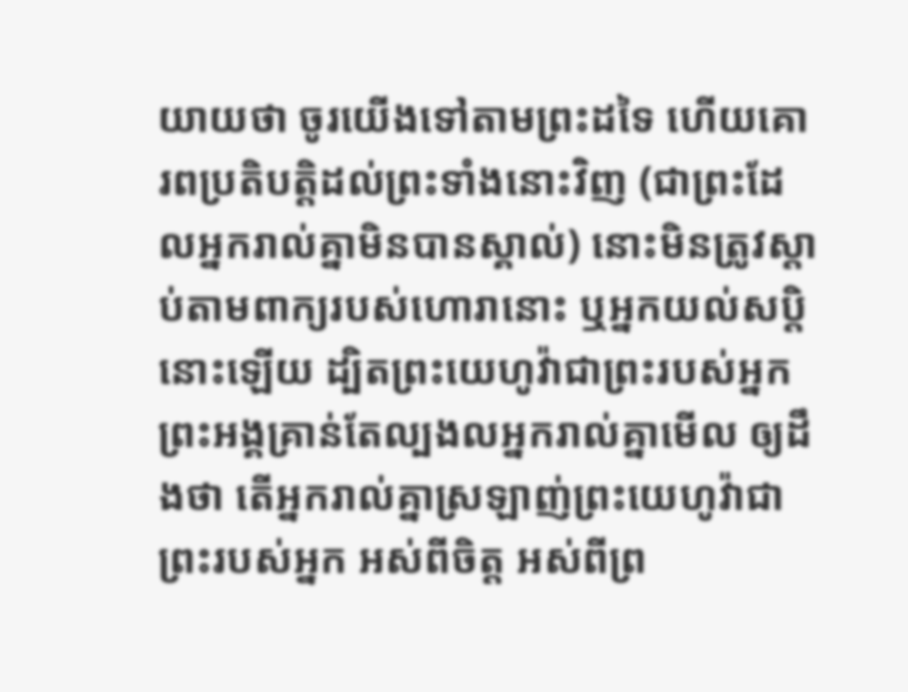យាយថា ចូរយើងទៅតាមព្រះដទៃ ហើយគោរពប្រតិបត្តិដល់ព្រះទាំងនោះវិញ (ជាព្រះដែលអ្នករាល់គ្នាមិនបានស្គាល់) នោះមិនត្រូវស្តាប់តាមពាក្យរបស់ហោរានោះ ឬអ្នកយល់សប្តិនោះឡើយ ដ្បិតព្រះយេហូវ៉ាជាព្រះរបស់អ្នក ព្រះអង្គគ្រាន់តែល្បងលអ្នករាល់គ្នាមើល ឲ្យដឹងថា តើអ្នករាល់គ្នាស្រឡាញ់ព្រះយេហូវ៉ាជាព្រះរបស់អ្នក អស់ពីចិត្ត អស់ពីព្រ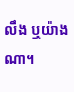លឹង ឬយ៉ាងណា។